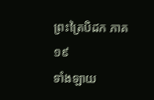ព្រះត្រៃបិដក ភាគ ១៩
ទាំងឡាយ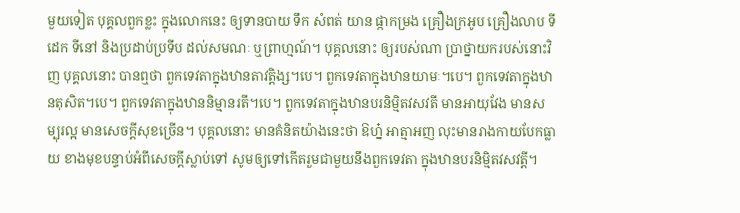មួយទៀត បុគ្គលពួកខ្លះ ក្នុងលោកនេះ ឲ្យទានបាយ ទឹក សំពត់ យាន ផ្កាកម្រង គ្រឿងក្រអូប គ្រឿងលាប ទីដេក ទីនៅ និងប្រដាប់ប្រទីប ដល់សមណៈ ឬព្រាហ្មណ៍។ បុគ្គលនោះ ឲ្យរបស់ណា ប្រាថ្នាយករបស់នោះវិញ បុគ្គលនោះ បានឮថា ពួកទេវតាក្នុងឋានតាវត្តិង្ស។បេ។ ពួកទេវតាក្នុងឋានយាមៈ។បេ។ ពួកទេវតាក្នុងឋានតុសិត។បេ។ ពួកទេវតាក្នុងឋាននិម្មានរតី។បេ។ ពួកទេវតាក្នុងឋានបរនិម្មិតវសវតី មានអាយុវែង មានសម្បុរល្អ មានសេចក្តីសុខច្រើន។ បុគ្គលនោះ មានគំនិតយ៉ាងនេះថា ឱហ្ន៎ អាត្មាអញ លុះមានរាងកាយបែកធ្លាយ ខាងមុខបន្ទាប់អំពីសេចក្តីស្លាប់ទៅ សូមឲ្យទៅកើតរួមជាមួយនឹងពួកទេវតា ក្នុងឋានបរនិម្មិតវសវតី្ត។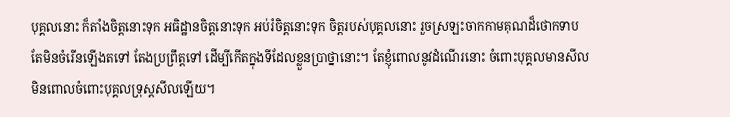បុគ្គលនោះ ក៏តាំងចិត្តនោះទុក អធិដ្ឋានចិត្តនោះទុក អប់រំចិត្តនោះទុក ចិត្តរបស់បុគ្គលនោះ រួចស្រឡះចាកកាមគុណដ៏ថោកទាប តែមិនចំរើនឡើងតទៅ តែងប្រព្រឹត្តទៅ ដើម្បីកើតក្នុងទីដែលខ្លួនប្រាថ្នានោះ។ តែខ្ញុំពោលនូវដំណើរនោះ ចំពោះបុគ្គលមានសីល មិនពោលចំពោះបុគ្គលទ្រុស្តសីលឡើយ។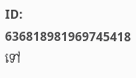ID: 636818981969745418
ទៅ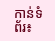កាន់ទំព័រ៖